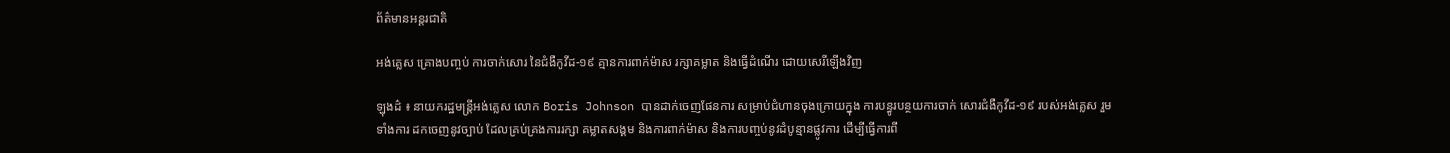ព័ត៌មានអន្តរជាតិ

អង់គ្លេស គ្រោងបញ្ចប់ ការចាក់សោរ នៃជំងឺកូវីដ-១៩ គ្មានការពាក់ម៉ាស រក្សាគម្លាត និងធ្វើដំណើរ ដោយសេរីឡើងវិញ

ឡុងដ៌ ៖ នាយករដ្ឋមន្រ្តីអង់គ្លេស លោក Boris Johnson បានដាក់ចេញផែនការ សម្រាប់ជំហានចុងក្រោយក្នុង ការបន្ធូរបន្ថយការចាក់ សោរជំងឺកូវីដ-១៩ របស់អង់គ្លេស រួមទាំងការ ដកចេញនូវច្បាប់ ដែលគ្រប់គ្រងការរក្សា គម្លាតសង្គម និងការពាក់ម៉ាស និងការបញ្ចប់នូវដំបូន្មានផ្លូវការ ដើម្បីធ្វើការពី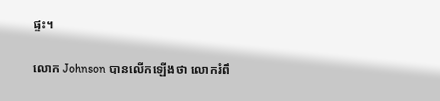ផ្ទះ។

លោក Johnson បានលើកឡើងថា លោករំពឹ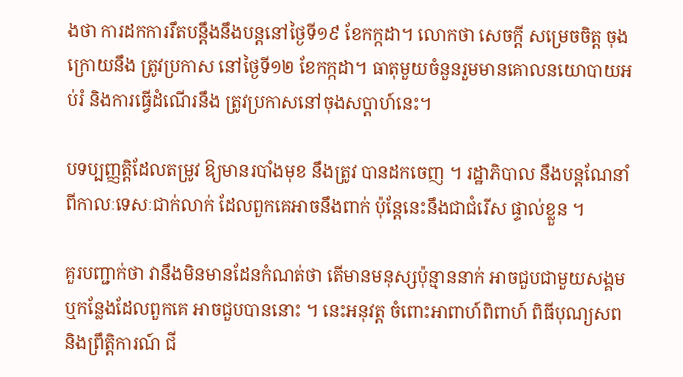ងថា ការដកការរឹតបន្តឹងនឹងបន្តនៅថ្ងៃទី១៩ ខែកក្កដា។ លោកថា សេចក្តី សម្រេចចិត្ត ចុងក្រោយនឹង ត្រូវប្រកាស នៅថ្ងៃទី១២ ខែកក្កដា។ ធាតុមួយចំនួនរួមមានគោលនយោបាយអប់រំ និងការធ្វើដំណើរនឹង ត្រូវប្រកាសនៅចុងសប្តាហ៍នេះ។

បទប្បញ្ញត្តិដែលតម្រូវ ឱ្យមានរបាំងមុខ នឹងត្រូវ បានដកចេញ ។ រដ្ឋាភិបាល នឹងបន្តណែនាំពីកាលៈទេសៈជាក់លាក់ ដែលពួកគេអាចនឹងពាក់ ប៉ុន្តែនេះនឹងជាជំរើស ផ្ទាល់ខ្លួន ។

គួរបញ្ជាក់ថា វានឹងមិនមានដែនកំណត់ថា តើមានមនុស្សប៉ុន្មាននាក់ អាចជួបជាមួយសង្គម ឬកន្លែងដែលពួកគេ អាចជួបបាននោះ ។ នេះអនុវត្ត ចំពោះអាពាហ៍ពិពាហ៍ ពិធីបុណ្យសព និងព្រឹត្តិការណ៍ ជី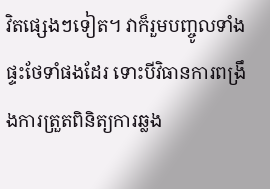វិតផ្សេងៗទៀត។ វាក៏រួមបញ្ចូលទាំងផ្ទះថែទាំផងដែរ ទោះបីវិធានការពង្រឹងការត្រួតពិនិត្យការឆ្លង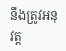នឹងត្រូវអនុវត្ត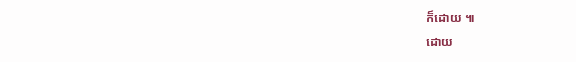ក៏ដោយ ៕
ដោយ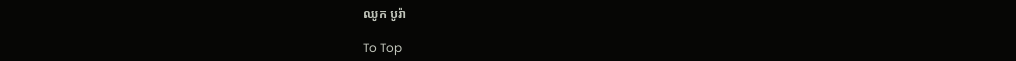ឈូក បូរ៉ា

To Top